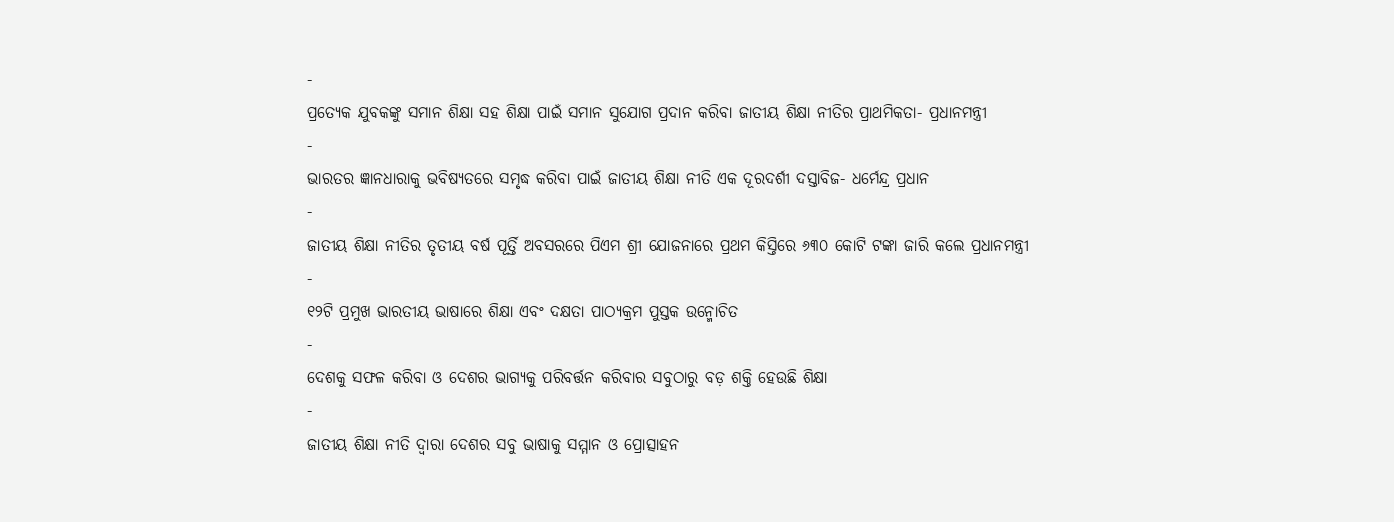-
ପ୍ରତ୍ୟେକ ଯୁବକଙ୍କୁ ସମାନ ଶିକ୍ଷା ସହ ଶିକ୍ଷା ପାଇଁ ସମାନ ସୁଯୋଗ ପ୍ରଦାନ କରିବା ଜାତୀୟ ଶିକ୍ଷା ନୀତିର ପ୍ରାଥମିକତା- ପ୍ରଧାନମନ୍ତ୍ରୀ
-
ଭାରତର ଜ୍ଞାନଧାରାକୁ ଭବିଷ୍ୟତରେ ସମୃଦ୍ଧ କରିବା ପାଇଁ ଜାତୀୟ ଶିକ୍ଷା ନୀତି ଏକ ଦୂରଦର୍ଶୀ ଦସ୍ତାବିଜ- ଧର୍ମେନ୍ଦ୍ର ପ୍ରଧାନ
-
ଜାତୀୟ ଶିକ୍ଷା ନୀତିର ତୃତୀୟ ବର୍ଷ ପୂର୍ତ୍ତି ଅବସରରେ ପିଏମ ଶ୍ରୀ ଯୋଜନାରେ ପ୍ରଥମ କିସ୍ତିରେ ୬୩୦ କୋଟି ଟଙ୍କା ଜାରି କଲେ ପ୍ରଧାନମନ୍ତ୍ରୀ
-
୧୨ଟି ପ୍ରମୁଖ ଭାରତୀୟ ଭାଷାରେ ଶିକ୍ଷା ଏବଂ ଦକ୍ଷତା ପାଠ୍ୟକ୍ରମ ପୁସ୍ତକ ଉନ୍ମୋଚିତ
-
ଦେଶକୁ ସଫଳ କରିବା ଓ ଦେଶର ଭାଗ୍ୟକୁ ପରିବର୍ତ୍ତନ କରିବାର ସବୁଠାରୁ ବଡ଼ ଶକ୍ତି ହେଉଛି ଶିକ୍ଷା
-
ଜାତୀୟ ଶିକ୍ଷା ନୀତି ଦ୍ୱାରା ଦେଶର ସବୁ ଭାଷାକୁ ସମ୍ମାନ ଓ ପ୍ରୋତ୍ସାହନ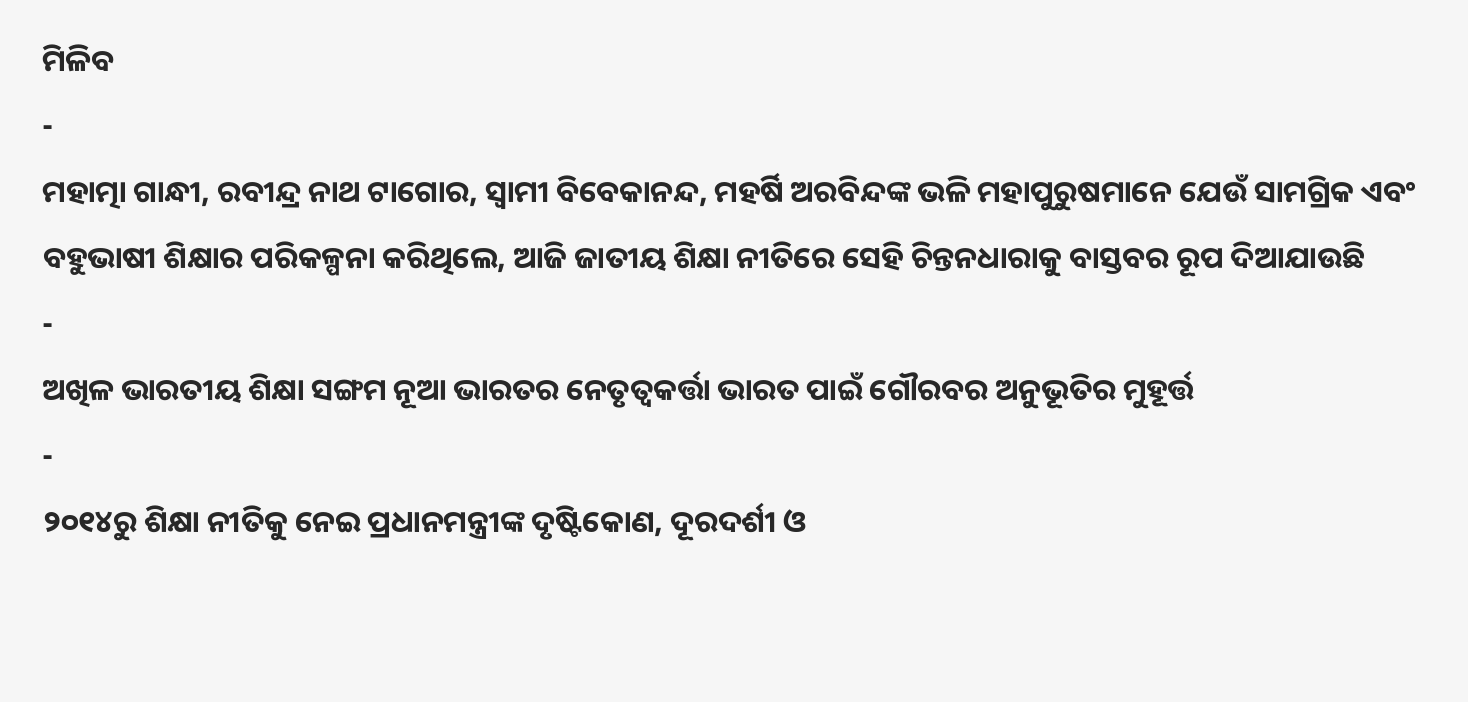ମିଳିବ
-
ମହାତ୍ମା ଗାନ୍ଧୀ, ରବୀନ୍ଦ୍ର ନାଥ ଟାଗୋର, ସ୍ୱାମୀ ବିବେକାନନ୍ଦ, ମହର୍ଷି ଅରବିନ୍ଦଙ୍କ ଭଳି ମହାପୁରୁଷମାନେ ଯେଉଁ ସାମଗ୍ରିକ ଏବଂ ବହୁଭାଷୀ ଶିକ୍ଷାର ପରିକଳ୍ପନା କରିଥିଲେ, ଆଜି ଜାତୀୟ ଶିକ୍ଷା ନୀତିରେ ସେହି ଚିନ୍ତନଧାରାକୁ ବାସ୍ତବର ରୂପ ଦିଆଯାଉଛି
-
ଅଖିଳ ଭାରତୀୟ ଶିକ୍ଷା ସଙ୍ଗମ ନୂଆ ଭାରତର ନେତୃତ୍ୱକର୍ତ୍ତା ଭାରତ ପାଇଁ ଗୌରବର ଅନୁଭୂତିର ମୁହୂର୍ତ୍ତ
-
୨୦୧୪ରୁ ଶିକ୍ଷା ନୀତିକୁ ନେଇ ପ୍ରଧାନମନ୍ତ୍ରୀଙ୍କ ଦୃଷ୍ଟିକୋଣ, ଦୂରଦର୍ଶୀ ଓ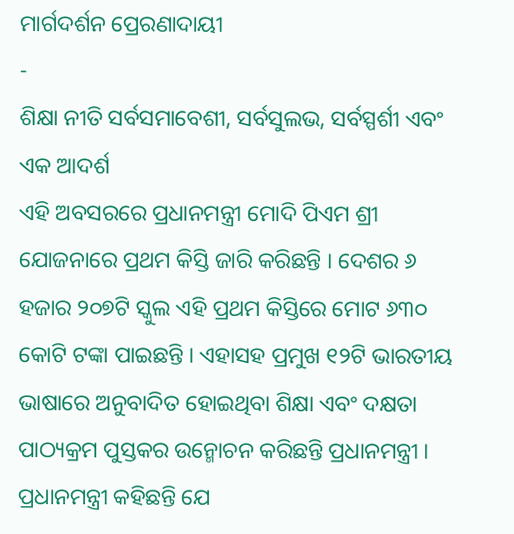ମାର୍ଗଦର୍ଶନ ପ୍ରେରଣାଦାୟୀ
-
ଶିକ୍ଷା ନୀତି ସର୍ବସମାବେଶୀ, ସର୍ବସୁଲଭ, ସର୍ବସ୍ପର୍ଶୀ ଏବଂ ଏକ ଆଦର୍ଶ
ଏହି ଅବସରରେ ପ୍ରଧାନମନ୍ତ୍ରୀ ମୋଦି ପିଏମ ଶ୍ରୀ ଯୋଜନାରେ ପ୍ରଥମ କିସ୍ତି ଜାରି କରିଛନ୍ତି । ଦେଶର ୬ ହଜାର ୨୦୭ଟି ସ୍କୁଲ ଏହି ପ୍ରଥମ କିସ୍ତିରେ ମୋଟ ୬୩୦ କୋଟି ଟଙ୍କା ପାଇଛନ୍ତି । ଏହାସହ ପ୍ରମୁଖ ୧୨ଟି ଭାରତୀୟ ଭାଷାରେ ଅନୁବାଦିତ ହୋଇଥିବା ଶିକ୍ଷା ଏବଂ ଦକ୍ଷତା ପାଠ୍ୟକ୍ରମ ପୁସ୍ତକର ଉନ୍ମୋଚନ କରିଛନ୍ତି ପ୍ରଧାନମନ୍ତ୍ରୀ । ପ୍ରଧାନମନ୍ତ୍ରୀ କହିଛନ୍ତି ଯେ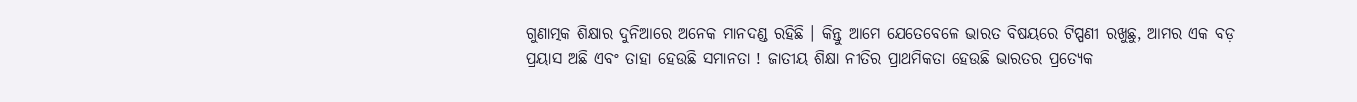ଗୁଣାତ୍ମକ ଶିକ୍ଷାର ଦୁନିଆରେ ଅନେକ ମାନଦଣ୍ଡ ରହିଛି । କିନ୍ତୁ ଆମେ ଯେତେବେଳେ ଭାରତ ବିଷୟରେ ଟିପ୍ପଣୀ ରଖୁଛୁ, ଆମର ଏକ ବଡ଼ ପ୍ରୟାସ ଅଛି ଏବଂ ତାହା ହେଉଛି ସମାନତା ! ଜାତୀୟ ଶିକ୍ଷା ନୀତିର ପ୍ରାଥମିକତା ହେଉଛି ଭାରତର ପ୍ରତ୍ୟେକ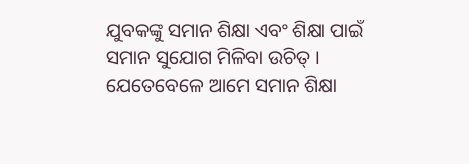ଯୁବକଙ୍କୁ ସମାନ ଶିକ୍ଷା ଏବଂ ଶିକ୍ଷା ପାଇଁ ସମାନ ସୁଯୋଗ ମିଳିବା ଉଚିତ୍ । ଯେତେବେଳେ ଆମେ ସମାନ ଶିକ୍ଷା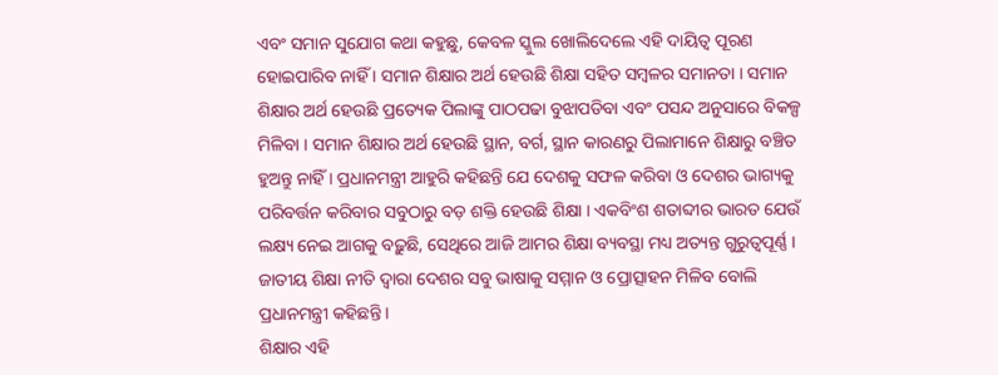ଏବଂ ସମାନ ସୁଯୋଗ କଥା କହୁଛୁ, କେବଳ ସ୍କୁଲ ଖୋଲିଦେଲେ ଏହି ଦାୟିତ୍ୱ ପୂରଣ ହୋଇପାରିବ ନାହିଁ । ସମାନ ଶିକ୍ଷାର ଅର୍ଥ ହେଉଛି ଶିକ୍ଷା ସହିତ ସମ୍ବଳର ସମାନତା । ସମାନ ଶିକ୍ଷାର ଅର୍ଥ ହେଉଛି ପ୍ରତ୍ୟେକ ପିଲାଙ୍କୁ ପାଠପଢା ବୁଝାପଡିବା ଏବଂ ପସନ୍ଦ ଅନୁସାରେ ବିକଳ୍ପ ମିଳିବା । ସମାନ ଶିକ୍ଷାର ଅର୍ଥ ହେଉଛି ସ୍ଥାନ, ବର୍ଗ, ସ୍ଥାନ କାରଣରୁ ପିଲାମାନେ ଶିକ୍ଷାରୁ ବଞ୍ଚିତ ହୁଅନ୍ତୁ ନାହିଁ । ପ୍ରଧାନମନ୍ତ୍ରୀ ଆହୁରି କହିଛନ୍ତି ଯେ ଦେଶକୁ ସଫଳ କରିବା ଓ ଦେଶର ଭାଗ୍ୟକୁ ପରିବର୍ତ୍ତନ କରିବାର ସବୁଠାରୁ ବଡ଼ ଶକ୍ତି ହେଉଛି ଶିକ୍ଷା । ଏକବିଂଶ ଶତାବ୍ଦୀର ଭାରତ ଯେଉଁ ଲକ୍ଷ୍ୟ ନେଇ ଆଗକୁ ବଢ଼ୁଛି, ସେଥିରେ ଆଜି ଆମର ଶିକ୍ଷା ବ୍ୟବସ୍ଥା ମଧ୍ୟ ଅତ୍ୟନ୍ତ ଗୁରୁତ୍ୱପୂର୍ଣ୍ଣ । ଜାତୀୟ ଶିକ୍ଷା ନୀତି ଦ୍ୱାରା ଦେଶର ସବୁ ଭାଷାକୁ ସମ୍ମାନ ଓ ପ୍ରୋତ୍ସାହନ ମିଳିବ ବୋଲି ପ୍ରଧାନମନ୍ତ୍ରୀ କହିଛନ୍ତି ।
ଶିକ୍ଷାର ଏହି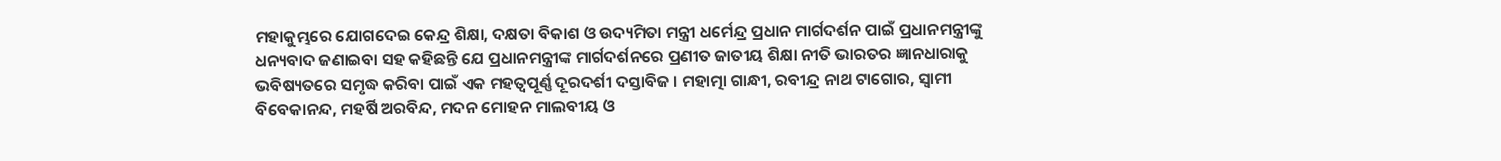ମହାକୁମ୍ଭରେ ଯୋଗଦେଇ କେନ୍ଦ୍ର ଶିକ୍ଷା, ଦକ୍ଷତା ବିକାଶ ଓ ଉଦ୍ୟମିତା ମନ୍ତ୍ରୀ ଧର୍ମେନ୍ଦ୍ର ପ୍ରଧାନ ମାର୍ଗଦର୍ଶନ ପାଇଁ ପ୍ରଧାନମନ୍ତ୍ରୀଙ୍କୁ ଧନ୍ୟବାଦ ଜଣାଇବା ସହ କହିଛନ୍ତି ଯେ ପ୍ରଧାନମନ୍ତ୍ରୀଙ୍କ ମାର୍ଗଦର୍ଶନରେ ପ୍ରଣୀତ ଜାତୀୟ ଶିକ୍ଷା ନୀତି ଭାରତର ଜ୍ଞାନଧାରାକୁ ଭବିଷ୍ୟତରେ ସମୃଦ୍ଧ କରିବା ପାଇଁ ଏକ ମହତ୍ୱପୂର୍ଣ୍ଣ ଦୂରଦର୍ଶୀ ଦସ୍ତାବିଜ । ମହାତ୍ମା ଗାନ୍ଧୀ, ରବୀନ୍ଦ୍ର ନାଥ ଟାଗୋର, ସ୍ୱାମୀ ବିବେକାନନ୍ଦ, ମହର୍ଷି ଅରବିନ୍ଦ, ମଦନ ମୋହନ ମାଲବୀୟ ଓ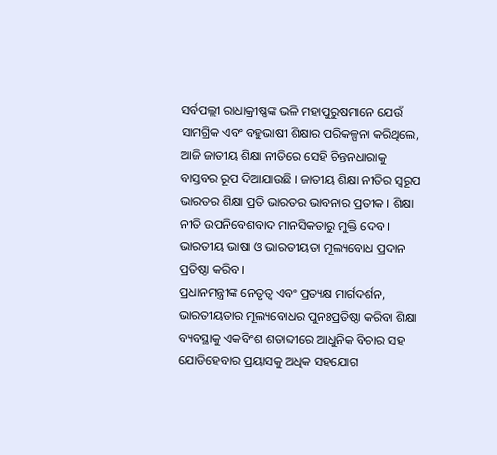ସର୍ବପଲ୍ଲୀ ରାଧାକ୍ରୀଷ୍ଣଙ୍କ ଭଳି ମହାପୁରୁଷମାନେ ଯେଉଁ ସାମଗ୍ରିକ ଏବଂ ବହୁଭାଷୀ ଶିକ୍ଷାର ପରିକଳ୍ପନା କରିଥିଲେ, ଆଜି ଜାତୀୟ ଶିକ୍ଷା ନୀତିରେ ସେହି ଚିନ୍ତନଧାରାକୁ ବାସ୍ତବର ରୂପ ଦିଆଯାଉଛି । ଜାତୀୟ ଶିକ୍ଷା ନୀତିର ସ୍ୱରୂପ ଭାରତର ଶିକ୍ଷା ପ୍ରତି ଭାରତର ଭାବନାର ପ୍ରତୀକ । ଶିକ୍ଷା ନୀତି ଉପନିବେଶବାଦ ମାନସିକତାରୁ ମୁକ୍ତି ଦେବ । ଭାରତୀୟ ଭାଷା ଓ ଭାରତୀୟତା ମୂଲ୍ୟବୋଧ ପ୍ରଦାନ ପ୍ରତିଷ୍ଠା କରିବ ।
ପ୍ରଧାନମନ୍ତ୍ରୀଙ୍କ ନେତୃତ୍ୱ ଏବଂ ପ୍ରତ୍ୟକ୍ଷ ମାର୍ଗଦର୍ଶନ, ଭାରତୀୟତାର ମୂଲ୍ୟବୋଧର ପୁନଃପ୍ରତିଷ୍ଠା କରିବା ଶିକ୍ଷା ବ୍ୟବସ୍ଥାକୁ ଏକବିଂଶ ଶତାବ୍ଦୀରେ ଆଧୁନିକ ବିଚାର ସହ ଯୋଡିହେବାର ପ୍ରୟାସକୁ ଅଧିକ ସହଯୋଗ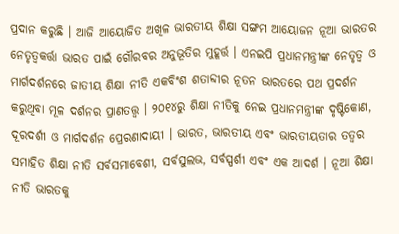ପ୍ରଦାନ କରୁଛି । ଆଜି ଆୟୋଜିତ ଅଖିଳ ଭାରତୀୟ ଶିକ୍ଷା ସଙ୍ଗମ ଆୟୋଜନ ନୂଆ ଭାରତର ନେତୃତ୍ୱକର୍ତ୍ତା ଭାରତ ପାଇଁ ଗୌରବର ଅନୁଭୂତିର ମୁହୂର୍ତ୍ତ । ଏନଇପି ପ୍ରଧାନମନ୍ତ୍ରୀଙ୍କ ନେତୃତ୍ୱ ଓ ମାର୍ଗଦର୍ଶନରେ ଜାତୀୟ ଶିକ୍ଷା ନୀତି ଏକବିଂଶ ଶତାବ୍ଦୀର ନୂତନ ଭାରତରେ ପଥ ପ୍ରଦର୍ଶନ କରୁଥିବା ମୂଳ ଦର୍ଶନର ପ୍ରାଣତତ୍ତ୍ୱ । ୨୦୧୪ରୁ ଶିକ୍ଷା ନୀତିକୁ ନେଇ ପ୍ରଧାନମନ୍ତ୍ରୀଙ୍କ ଦୃଷ୍ଟିକୋଣ, ଦୂରଦର୍ଶୀ ଓ ମାର୍ଗଦର୍ଶନ ପ୍ରେରଣାଦାୟୀ । ଭାରତ, ଭାରତୀୟ ଏବଂ ଭାରତୀୟତାର ତତ୍ୱର ସମାହିତ ଶିକ୍ଷା ନୀତି ସର୍ବସମାବେଶୀ, ସର୍ବସୁଲଭ, ସର୍ବସ୍ପର୍ଶୀ ଏବଂ ଏକ ଆଦର୍ଶ । ନୂଆ ଶିକ୍ଷା ନୀତି ଭାରତକୁ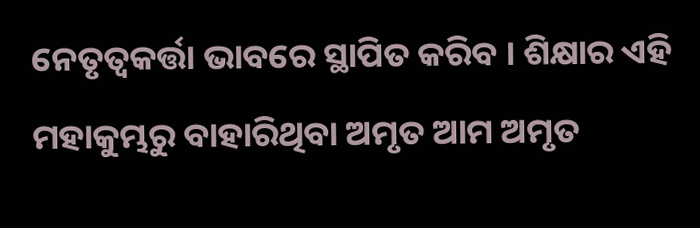ନେତୃତ୍ୱକର୍ତ୍ତା ଭାବରେ ସ୍ଥାପିତ କରିବ । ଶିକ୍ଷାର ଏହି ମହାକୁମ୍ଭରୁ ବାହାରିଥିବା ଅମୃତ ଆମ ଅମୃତ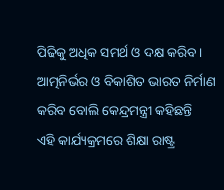ପିଢିକୁ ଅଧିକ ସମର୍ଥ ଓ ଦକ୍ଷ କରିବ । ଆତ୍ମନିର୍ଭର ଓ ବିକାଶିତ ଭାରତ ନିର୍ମାଣ କରିବ ବୋଲି କେନ୍ଦ୍ରମନ୍ତ୍ରୀ କହିଛନ୍ତି
ଏହି କାର୍ଯ୍ୟକ୍ରମରେ ଶିକ୍ଷା ରାଷ୍ଟ୍ର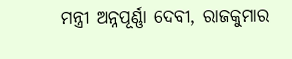ମନ୍ତ୍ରୀ ଅନ୍ନପୂର୍ଣ୍ଣା ଦେବୀ, ରାଜକୁମାର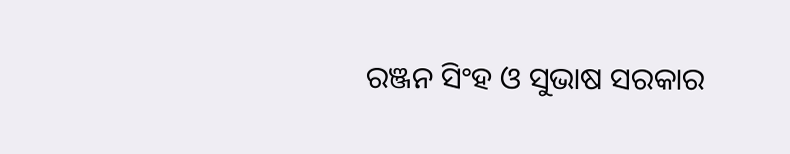ରଞ୍ଜନ ସିଂହ ଓ ସୁଭାଷ ସରକାର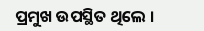ପ୍ରମୁଖ ଉପସ୍ଥିତ ଥିଲେ ।